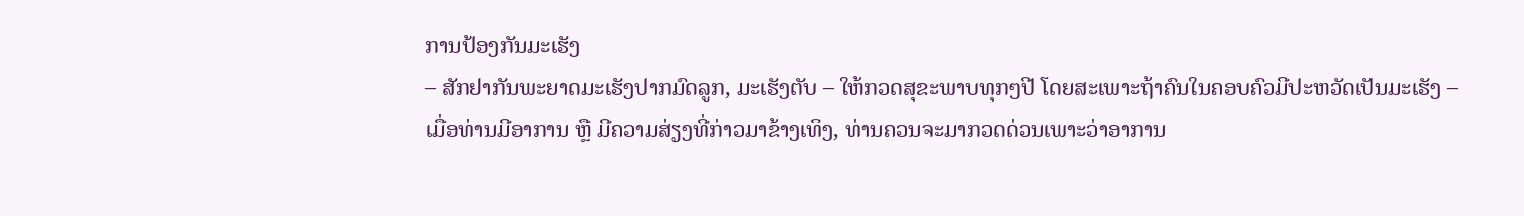ການປ້ອງກັນມະເຮັງ
– ສັກຢາກັນພະຍາດມະເຮັງປາກມົດລູກ, ມະເຮັງຕັບ – ໃຫ້ກວດສຸຂະພາບທຸກໆປີ ໂດຍສະເພາະຖ້າຄົນໃນຄອບຄົວມີປະຫວັດເປັນມະເຮັງ – ເມື່ອທ່ານມີອາການ ຫຼື ມີຄວາມສ່ຽງທີ່ກ່າວມາຂ້າງເທິງ, ທ່ານຄວນຈະມາກວດດ່ວນເພາະວ່າອາການ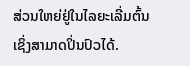ສ່ວນໃຫຍ່ຢູ່ໃນໄລຍະເລີ່ມຕົ້ນ ເຊິ່ງສາມາດປິ່ນປົວໄດ້.